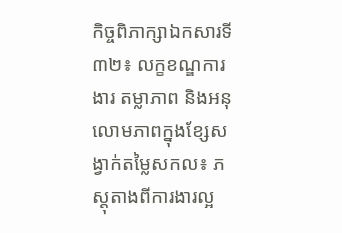កិច្ចពិភាក្សាឯកសារទី៣២៖ លក្ខខណ្ឌការងារ តម្លាភាព និងអនុលោមភាពក្នុងខ្សែសង្វាក់តម្លៃសកល៖ ភស្តុតាងពីការងារល្អ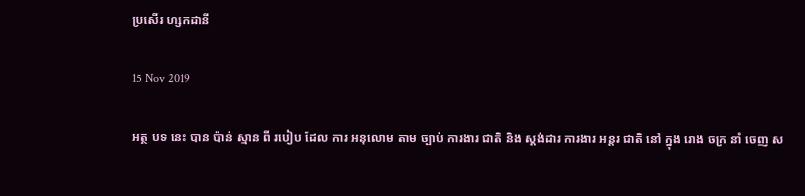ប្រសើរ ហ្សកដានី

15 Nov 2019

អត្ថ បទ នេះ បាន ប៉ាន់ ស្មាន ពី របៀប ដែល ការ អនុលោម តាម ច្បាប់ ការងារ ជាតិ និង ស្តង់ដារ ការងារ អន្តរ ជាតិ នៅ ក្នុង រោង ចក្រ នាំ ចេញ ស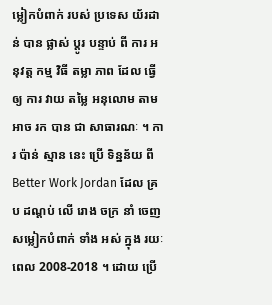ម្លៀកបំពាក់ របស់ ប្រទេស យ័រដាន់ បាន ផ្លាស់ ប្តូរ បន្ទាប់ ពី ការ អនុវត្ត កម្ម វិធី តម្លា ភាព ដែល ធ្វើ ឲ្យ ការ វាយ តម្លៃ អនុលោម តាម អាច រក បាន ជា សាធារណៈ ។ ការ ប៉ាន់ ស្មាន នេះ ប្រើ ទិន្នន័យ ពី Better Work Jordan ដែល គ្រប ដណ្តប់ លើ រោង ចក្រ នាំ ចេញ សម្លៀកបំពាក់ ទាំង អស់ ក្នុង រយៈ ពេល 2008-2018 ។ ដោយ ប្រើ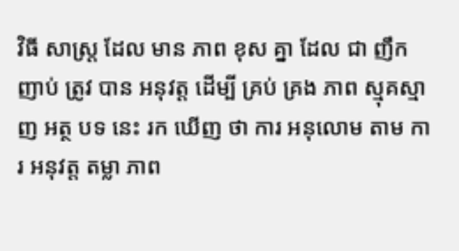វិធី សាស្ត្រ ដែល មាន ភាព ខុស គ្នា ដែល ជា ញឹក ញាប់ ត្រូវ បាន អនុវត្ត ដើម្បី គ្រប់ គ្រង ភាព ស្មុគស្មាញ អត្ថ បទ នេះ រក ឃើញ ថា ការ អនុលោម តាម ការ អនុវត្ត តម្លា ភាព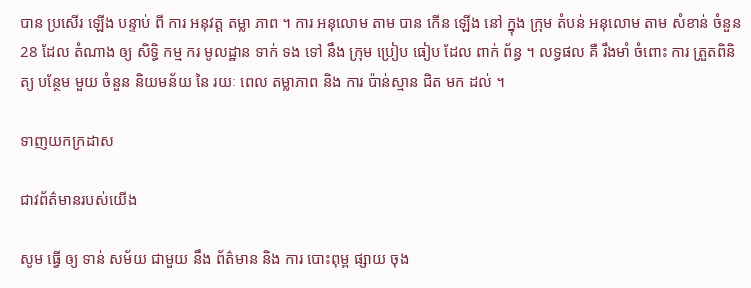បាន ប្រសើរ ឡើង បន្ទាប់ ពី ការ អនុវត្ត តម្លា ភាព ។ ការ អនុលោម តាម បាន កើន ឡើង នៅ ក្នុង ក្រុម តំបន់ អនុលោម តាម សំខាន់ ចំនួន 28 ដែល តំណាង ឲ្យ សិទ្ធិ កម្ម ករ មូលដ្ឋាន ទាក់ ទង ទៅ នឹង ក្រុម ប្រៀប ធៀប ដែល ពាក់ ព័ន្ធ ។ លទ្ធផល គឺ រឹងមាំ ចំពោះ ការ ត្រួតពិនិត្យ បន្ថែម មួយ ចំនួន និយមន័យ នៃ រយៈ ពេល តម្លាភាព និង ការ ប៉ាន់ស្មាន ជិត មក ដល់ ។

ទាញយកក្រដាស

ជាវព័ត៌មានរបស់យើង

សូម ធ្វើ ឲ្យ ទាន់ សម័យ ជាមួយ នឹង ព័ត៌មាន និង ការ បោះពុម្ព ផ្សាយ ចុង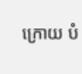ក្រោយ បំ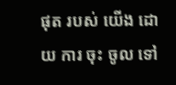ផុត របស់ យើង ដោយ ការ ចុះ ចូល ទៅ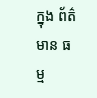ក្នុង ព័ត៌មាន ធម្ម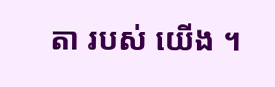តា របស់ យើង ។